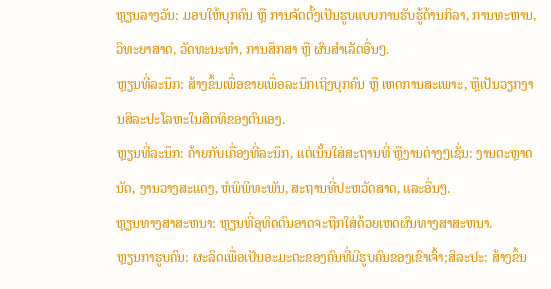ຫຼຽນລາງວັນ: ມອບໃຫ້ບຸກຄົນ ຫຼື ການຈັດຕັ້ງເປັນຮູບແບບການຮັບຮູ້ດ້ານກິລາ, ການທະຫານ, ວິທະຍາສາດ, ວັດທະນະທຳ, ການສຶກສາ ຫຼື ຜົນສຳເລັດອື່ນໆ.
ຫຼຽນທີ່ລະນຶກ: ສ້າງຂຶ້ນເພື່ອຂາຍເພື່ອລະນຶກເຖິງບຸກຄົນ ຫຼື ເຫດການສະເພາະ, ຫຼືເປັນວຽກງານສິລະປະໂລຫະໃນສິດທິຂອງຕົນເອງ.
ຫຼຽນທີ່ລະນຶກ: ຄ້າຍກັບເຄື່ອງທີ່ລະນຶກ, ແຕ່ເນັ້ນໃສ່ສະຖານທີ່ ຫຼືງານຕ່າງໆເຊັ່ນ: ງານຕະຫຼາດນັດ, ງານວາງສະແດງ, ຫໍພິພິທະພັນ, ສະຖານທີ່ປະຫວັດສາດ, ແລະອື່ນໆ.
ຫຼຽນທາງສາສະຫນາ: ຫຼຽນທີ່ອຸທິດຕົນອາດຈະຖືກໃສ່ດ້ວຍເຫດຜົນທາງສາສະຫນາ.
ຫຼຽນກາຮູບຄົນ: ຜະລິດເພື່ອເປັນອະມະຕະຂອງຄົນທີ່ມີຮູບຄົນຂອງເຂົາເຈົ້າ;ສິລະປະ: ສ້າງຂຶ້ນ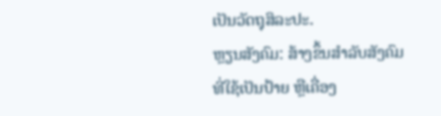ເປັນວັດຖຸສິລະປະ.
ຫຼຽນສັງຄົມ: ສ້າງຂຶ້ນສໍາລັບສັງຄົມທີ່ໃຊ້ເປັນປ້າຍ ຫຼືເຄື່ອງ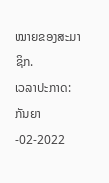ໝາຍຂອງສະມາຊິກ.
ເວລາປະກາດ: ກັນຍາ-02-2022